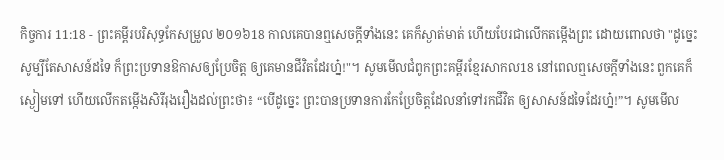កិច្ចការ 11:18 - ព្រះគម្ពីរបរិសុទ្ធកែសម្រួល ២០១៦18 កាលគេបានឮសេចក្ដីទាំងនេះ គេក៏ស្ងាត់មាត់ ហើយបែរជាលើកតម្កើងព្រះ ដោយពោលថា "ដូច្នេះ សូម្បីតែសាសន៍ដទៃ ក៏ព្រះប្រទានឱកាសឲ្យប្រែចិត្ត ឲ្យគេមានជីវិតដែរហ្ន៎!"។ សូមមើលជំពូកព្រះគម្ពីរខ្មែរសាកល18 នៅពេលឮសេចក្ដីទាំងនេះ ពួកគេក៏ស្ងៀមទៅ ហើយលើកតម្កើងសិរីរុងរឿងដល់ព្រះថា៖ “បើដូច្នេះ ព្រះបានប្រទានការកែប្រែចិត្តដែលនាំទៅរកជីវិត ឲ្យសាសន៍ដទៃដែរហ្ន៎!”។ សូមមើល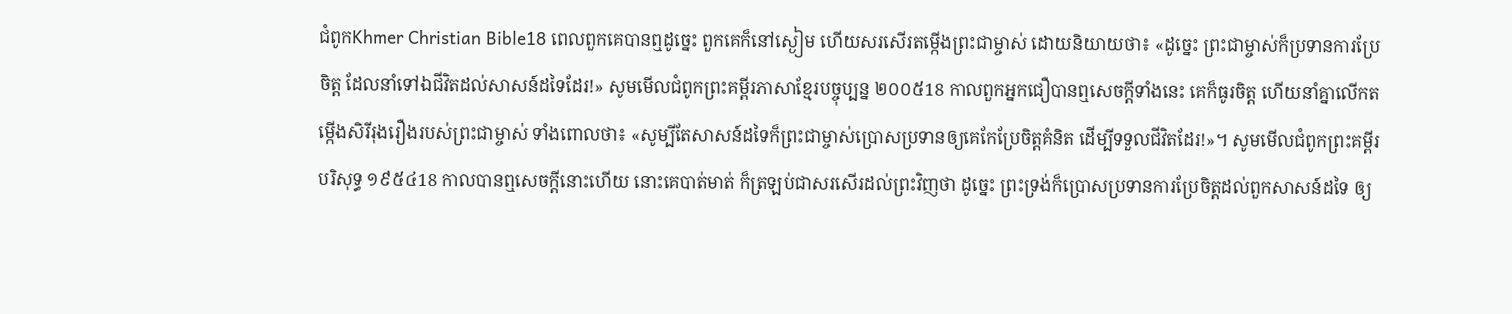ជំពូកKhmer Christian Bible18 ពេលពួកគេបានឮដូច្នេះ ពួកគេក៏នៅស្ងៀម ហើយសរសើរតម្កើងព្រះជាម្ចាស់ ដោយនិយាយថា៖ «ដូច្នេះ ព្រះជាម្ចាស់ក៏ប្រទានការប្រែចិត្ដ ដែលនាំទៅឯជីវិតដល់សាសន៍ដទៃដែរ!» សូមមើលជំពូកព្រះគម្ពីរភាសាខ្មែរបច្ចុប្បន្ន ២០០៥18 កាលពួកអ្នកជឿបានឮសេចក្ដីទាំងនេះ គេក៏ធូរចិត្ត ហើយនាំគ្នាលើកតម្កើងសិរីរុងរឿងរបស់ព្រះជាម្ចាស់ ទាំងពោលថា៖ «សូម្បីតែសាសន៍ដទៃក៏ព្រះជាម្ចាស់ប្រោសប្រទានឲ្យគេកែប្រែចិត្តគំនិត ដើម្បីទទួលជីវិតដែរ!»។ សូមមើលជំពូកព្រះគម្ពីរបរិសុទ្ធ ១៩៥៤18 កាលបានឮសេចក្ដីនោះហើយ នោះគេបាត់មាត់ ក៏ត្រឡប់ជាសរសើរដល់ព្រះវិញថា ដូច្នេះ ព្រះទ្រង់ក៏ប្រោសប្រទានការប្រែចិត្តដល់ពួកសាសន៍ដទៃ ឲ្យ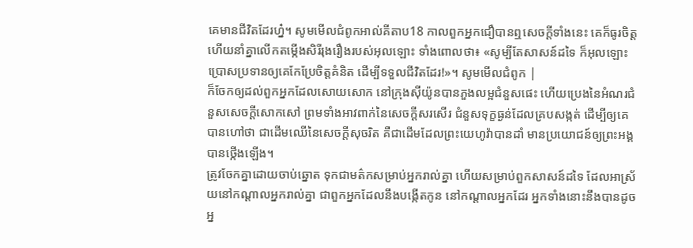គេមានជីវិតដែរហ្ន៎។ សូមមើលជំពូកអាល់គីតាប18 កាលពួកអ្នកជឿបានឮសេចក្ដីទាំងនេះ គេក៏ធូរចិត្ដ ហើយនាំគ្នាលើកតម្កើងសិរីរុងរឿងរបស់អុលឡោះ ទាំងពោលថា៖ «សូម្បីតែសាសន៍ដទៃ ក៏អុលឡោះប្រោសប្រទានឲ្យគេកែប្រែចិត្ដគំនិត ដើម្បីទទួលជីវិតដែរ!»។ សូមមើលជំពូក |
ក៏ចែកឲ្យដល់ពួកអ្នកដែលសោយសោក នៅក្រុងស៊ីយ៉ូនបានភួងលម្អជំនួសផេះ ហើយប្រេងនៃអំណរជំនួសសេចក្ដីសោកសៅ ព្រមទាំងអាវពាក់នៃសេចក្ដីសរសើរ ជំនួសទុក្ខធ្ងន់ដែលគ្របសង្កត់ ដើម្បីឲ្យគេបានហៅថា ជាដើមឈើនៃសេចក្ដីសុចរិត គឺជាដើមដែលព្រះយេហូវ៉ាបានដាំ មានប្រយោជន៍ឲ្យព្រះអង្គបានថ្កើងឡើង។
ត្រូវចែកគ្នាដោយចាប់ឆ្នោត ទុកជាមត៌កសម្រាប់អ្នករាល់គ្នា ហើយសម្រាប់ពួកសាសន៍ដទៃ ដែលអាស្រ័យនៅកណ្ដាលអ្នករាល់គ្នា ជាពួកអ្នកដែលនឹងបង្កើតកូន នៅកណ្ដាលអ្នកដែរ អ្នកទាំងនោះនឹងបានដូចអ្ន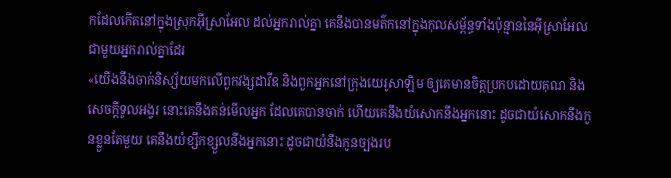កដែលកើតនៅក្នុងស្រុកអ៊ីស្រាអែល ដល់អ្នករាល់គ្នា គេនឹងបានមត៌កនៅក្នុងកុលសម្ព័ន្ធទាំងប៉ុន្មាននៃអ៊ីស្រាអែល ជាមួយអ្នករាល់គ្នាដែរ
«យើងនឹងចាក់និស្ស័យមកលើពួកវង្សដាវីឌ និងពួកអ្នកនៅក្រុងយេរូសាឡិម ឲ្យគេមានចិត្តប្រកបដោយគុណ និងសេចក្ដីទូលអង្វរ នោះគេនឹងគន់មើលអ្នក ដែលគេបានចាក់ ហើយគេនឹងយំសោកនឹងអ្នកនោះ ដូចជាយំសោកនឹងកូនខ្លួនតែមួយ គេនឹងយំខ្សឹកខ្សួលនឹងអ្នកនោះ ដូចជាយំនឹងកូនច្បងរប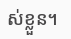ស់ខ្លួន។